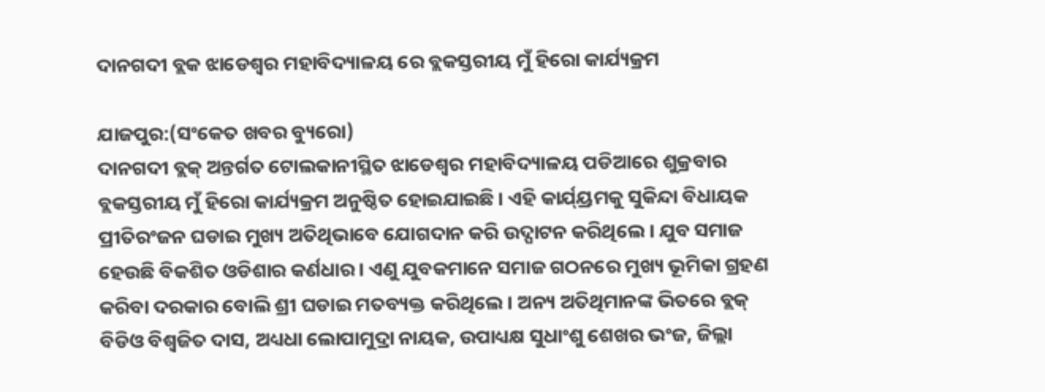ଦାନଗଦୀ ବ୍ଲକ ଝାଡେଶ୍ୱର ମହାବିଦ୍ୟାଳୟ ରେ ବ୍ଲକସ୍ତରୀୟ ମୁଁ ହିରୋ କାର୍ଯ୍ୟକ୍ରମ

ଯାଜପୁର:(ସଂକେତ ଖବର ବ୍ୟୁରୋ)
ଦାନଗଦୀ ବ୍ଲକ୍ ଅନ୍ତର୍ଗତ ଟୋଲକାନୀସ୍ଥିତ ଝାଡେଶ୍ୱର ମହାବିଦ୍ୟାଳୟ ପଡିଆରେ ଶୁକ୍ରବାର ବ୍ଲକସ୍ତରୀୟ ମୁଁ ହିରୋ କାର୍ଯ୍ୟକ୍ରମ ଅନୁଷ୍ଠିତ ହୋଇଯାଇଛି । ଏହି କାର୍ଯ୍ୟ୍ରମକୁ ସୁକିନ୍ଦା ବିଧାୟକ ପ୍ରୀତିରଂଜନ ଘଡାଇ ମୁଖ୍ୟ ଅତିଥିଭାବେ ଯୋଗଦାନ କରି ଉଦ୍ଘାଟନ କରିଥିଲେ । ଯୁବ ସମାଜ ହେଉଛି ବିକଶିତ ଓଡିଶାର କର୍ଣଧାର । ଏଣୁ ଯୁବକମାନେ ସମାଜ ଗଠନରେ ମୁଖ୍ୟ ଭୂମିକା ଗ୍ରହଣ କରିବା ଦରକାର ବୋଲି ଶ୍ରୀ ଘଡାଇ ମତବ୍ୟକ୍ତ କରିଥିଲେ । ଅନ୍ୟ ଅତିଥିମାନଙ୍କ ଭିତରେ ବ୍ଲକ୍ ବିଡିଓ ବିଶ୍ୱଜିତ ଦାସ, ଅଧ୍ୟଧା ଲୋପାମୁଦ୍ରା ନାୟକ, ଉପାଧ୍ୟକ୍ଷ ସୁଧାଂଶୁ ଶେଖର ଭଂଜ, ଜିଲ୍ଲା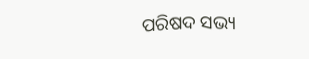ପରିଷଦ ସଭ୍ୟ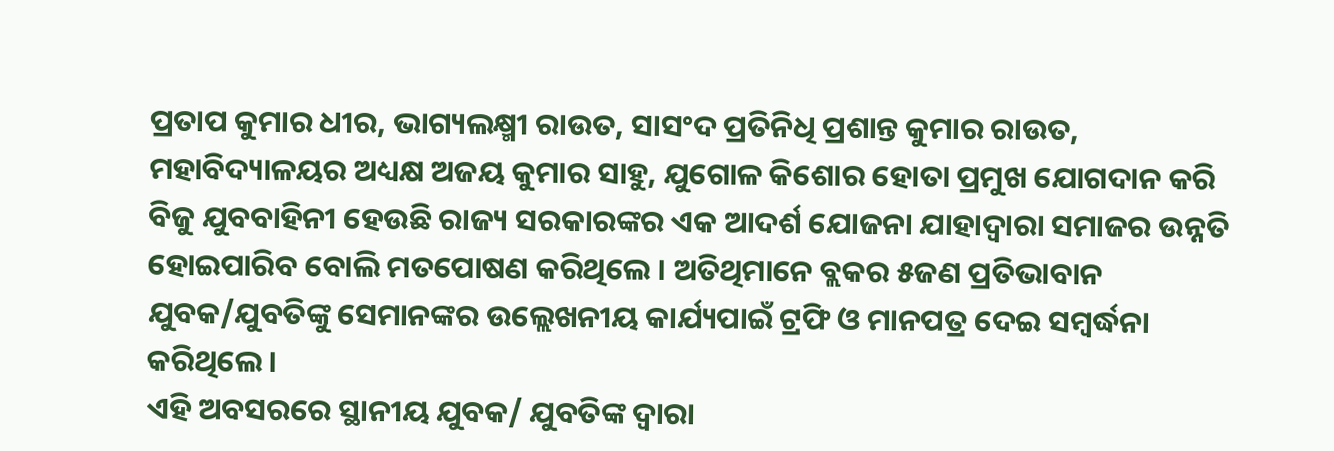ପ୍ରତାପ କୁମାର ଧୀର, ଭାଗ୍ୟଲକ୍ଷ୍ମୀ ରାଉତ, ସାସଂଦ ପ୍ରତିନିଧି ପ୍ରଶାନ୍ତ କୁମାର ରାଉତ, ମହାବିଦ୍ୟାଳୟର ଅଧ୍ୟକ୍ଷ ଅଜୟ କୁମାର ସାହୁ, ଯୁଗୋଳ କିଶୋର ହୋତା ପ୍ରମୁଖ ଯୋଗଦାନ କରି ବିଜୁ ଯୁବବାହିନୀ ହେଉଛି ରାଜ୍ୟ ସରକାରଙ୍କର ଏକ ଆଦର୍ଶ ଯୋଜନା ଯାହାଦ୍ୱାରା ସମାଜର ଉନ୍ନତି ହୋଇପାରିବ ବୋଲି ମତପୋଷଣ କରିଥିଲେ । ଅତିଥିମାନେ ବ୍ଲକର ୫ଜଣ ପ୍ରତିଭାବାନ ଯୁବକ/ଯୁବତିଙ୍କୁ ସେମାନଙ୍କର ଉଲ୍ଲେଖନୀୟ କାର୍ଯ୍ୟପାଇଁ ଟ୍ରଫି ଓ ମାନପତ୍ର ଦେଇ ସମ୍ବର୍ଦ୍ଧନା କରିଥିଲେ ।
ଏହି ଅବସରରେ ସ୍ଥାନୀୟ ଯୁବକ/ ଯୁବତିଙ୍କ ଦ୍ୱାରା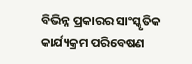ବିଭିନ୍ନ ପ୍ରକାରର ସାଂସ୍କୃତିକ କାର୍ଯ୍ୟକ୍ରମ ପରିବେଷଣ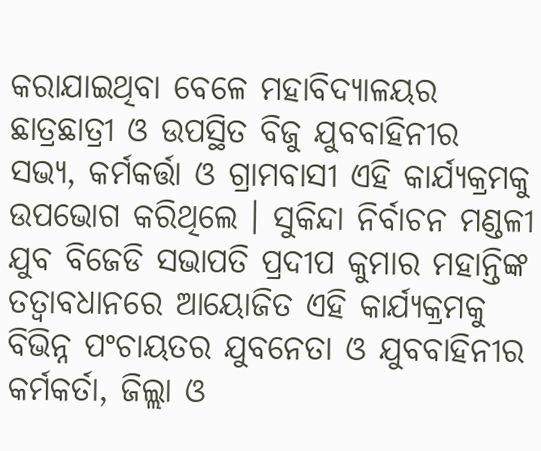କରାଯାଇଥିବା ବେଳେ ମହାବିଦ୍ୟାଳୟର ଛାତ୍ରଛାତ୍ରୀ ଓ ଉପସ୍ଥିତ ବିଜୁ ଯୁବବାହିନୀର ସଭ୍ୟ, କର୍ମକର୍ତ୍ତା ଓ ଗ୍ରାମବାସୀ ଏହି କାର୍ଯ୍ୟକ୍ରମକୁ ଉପଭୋଗ କରିଥିଲେ । ସୁକିନ୍ଦା ନିର୍ବାଚନ ମଣ୍ଡଳୀ ଯୁବ ବିଜେଡି ସଭାପତି ପ୍ରଦୀପ କୁମାର ମହାନ୍ତିଙ୍କ ତତ୍ୱାବଧାନରେ ଆୟୋଜିତ ଏହି କାର୍ଯ୍ୟକ୍ରମକୁ ବିଭିନ୍ନ ପଂଚାୟତର ଯୁବନେତା ଓ ଯୁବବାହିନୀର କର୍ମକର୍ତା, ଜିଲ୍ଲା ଓ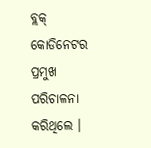ବ୍ଲକ୍ କୋଡିନେଟର ପ୍ରମୁଖ ପରିଚାଳନା କରିଥିଲେ ।